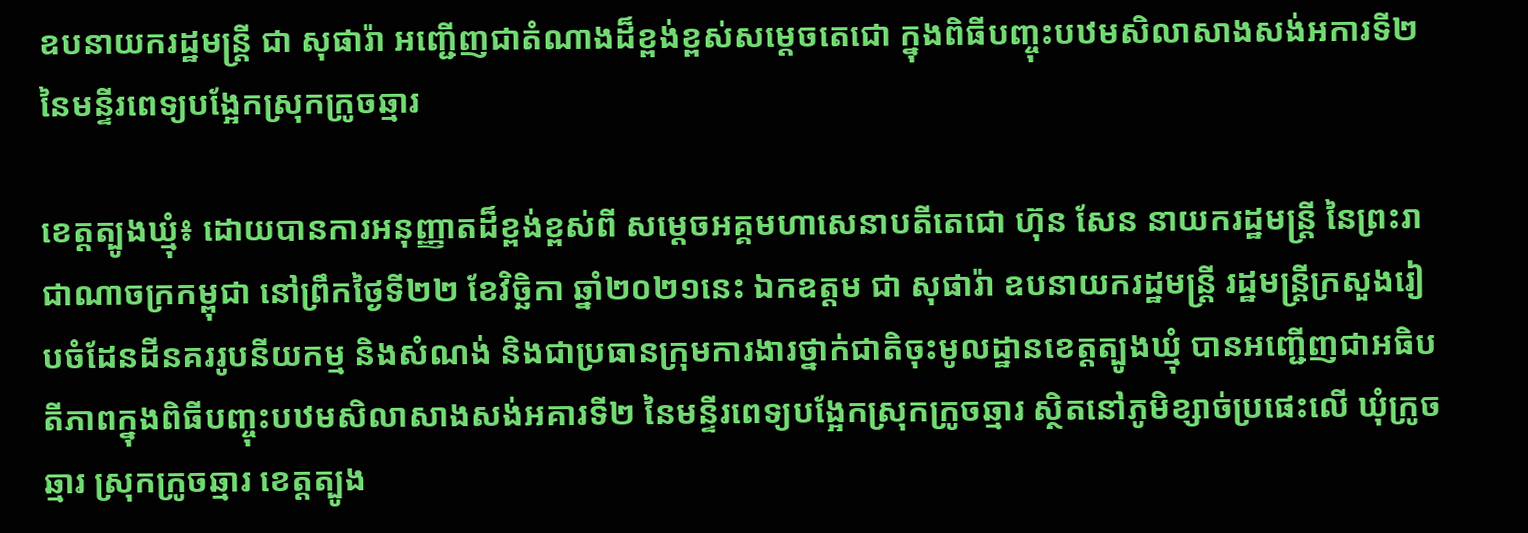ឧបនាយករដ្ឋមន្រ្តី ជា សុផារ៉ា អញ្ជើញជាតំណាងដ៏ខ្ពង់ខ្ពស់សម្តេចតេជោ ក្នុងពិធីបញ្ចុះបឋមសិលាសាងសង់អការទី២ នៃមន្ទីរពេទ្យបង្អែកស្រុកក្រូចឆ្មារ

ខេត្តត្បូងឃ្មុំ៖ ដោយបានការអនុញ្ញាតដ៏ខ្ពង់ខ្ពស់ពី សម្តេចអគ្គមហាសេនាបតីតេជោ ហ៊ុន សែន នាយករដ្ឋមន្ត្រី នៃព្រះរាជាណាចក្រកម្ពុជា នៅព្រឹកថ្ងៃទី២២ ខែវិច្ឆិកា ឆ្នាំ២០២១នេះ ឯកឧត្តម ជា សុផារ៉ា ឧបនាយករដ្ឋមន្រ្តី រដ្ឋមន្រ្តីក្រសួងរៀបចំដែនដីនគររូបនីយកម្ម និងសំណង់ និងជាប្រធានក្រុមការងារថ្នាក់ជាតិចុះមូលដ្ឋានខេត្តត្បូងឃ្មុំ បានអញ្ជើញជាអធិបតីភាពក្នុងពិធីបញ្ចុះបឋមសិលាសាងសង់អគារទី២ នៃមន្ទីរពេទ្យបង្អែកស្រុកក្រូចឆ្មារ ស្ថិតនៅភូមិខ្សាច់ប្រផេះលើ ឃុំក្រូចឆ្មារ ស្រុកក្រូចឆ្មារ ខេត្តត្បូង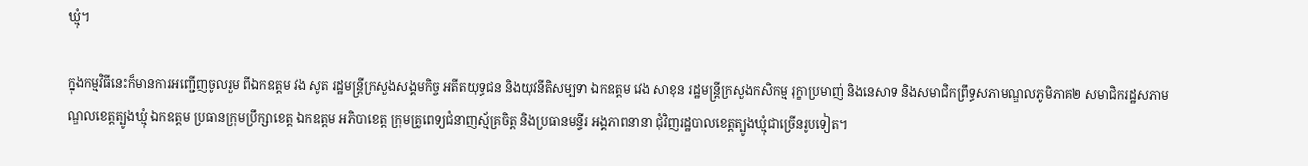ឃ្មុំ។

ក្នុងកម្មវិធីនេះក៏មានការអញ្ជើញចូលរួម ពីឯកឧត្តម វង សូត រដ្ឋមន្រ្តីក្រសួងសង្គមកិច្ច អតីតយុទ្ធជន និងយុវនីតិសម្បទា ឯកឧត្តម វេង សាខុន រដ្ឋមន្រ្តីក្រសួងកសិកម្ម រុក្ខាប្រមាញ់ និងនេសាទ និងសមាជិកព្រឹទ្ធសភាមណ្ឌលភូមិភាគ២ សមាជិករដ្ឋសភាមណ្ឌលខេត្តត្បូងឃ្មុំ ឯកឧត្តម ប្រធានក្រុមប្រឹក្សាខេត្ត ឯកឧត្តម អភិបាខេត្ត ក្រុមគ្រូពេទ្យជំនាញស្ម័គ្រចិត្ត និងប្រធានមន្ទីរ អង្គភាពនានា ជុំវិញរដ្ឋបាលខេត្តត្បូងឃ្មុំជាច្រើនរូបទៀត។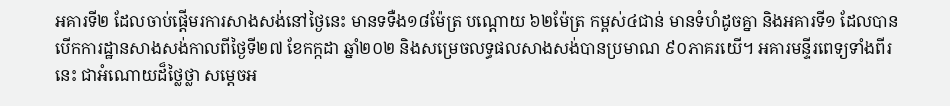អគារទី២ ដែលចាប់ផ្តើមរការសាងសង់នៅថ្ងៃនេះ មានទទឺង១៨ម៉ែត្រ បណ្តោយ ៦២ម៉ែត្រ កម្ពស់៤ជាន់ មានទំហំដូចគ្នា និងអគារទី១ ដែលបានបើកការដ្ឋានសាងសង់កាលពីថ្ងៃទី២៧ ខែកក្កដា ឆ្នាំ២០២ និងសម្រេចលទ្ធផលសាងសង់បានប្រមាណ ៩០ភាគរយើ។ អគារមន្ទីរពេទ្យទាំងពីរនេះ ជាអំណោយដ៏ថ្លៃថ្លា សម្តេចអ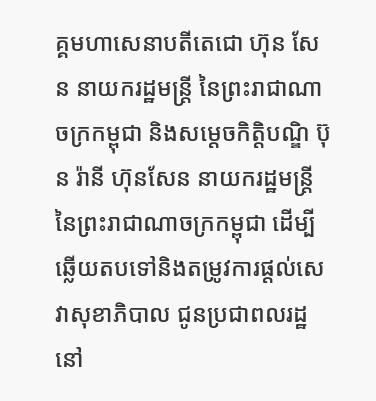គ្គមហាសេនាបតីតេជោ ហ៊ុន សែន នាយករដ្ឋមន្ត្រី នៃព្រះរាជាណាចក្រកម្ពុជា និងសម្តេចកិត្តិបណ្ឌិ ប៊ុន រ៉ានី ហ៊ុនសែន នាយករដ្ឋមន្រ្តី នៃព្រះរាជាណាចក្រកម្ពុជា ដើម្បីឆ្លើយតបទៅនិងតម្រូវការផ្តល់សេវាសុខាភិបាល ជូនប្រជាពលរដ្ឋនៅ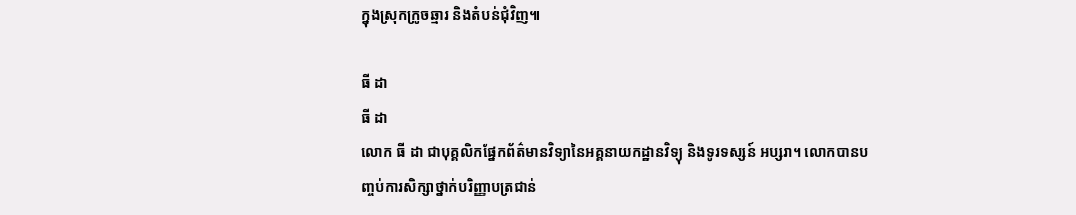ក្នុងស្រុកក្រូចឆ្មារ និងតំបន់ជុំវិញ៕

ធី ដា
ធី ដា
លោក ធី ដា ជាបុគ្គលិកផ្នែកព័ត៌មានវិទ្យានៃអគ្គនាយកដ្ឋានវិទ្យុ និងទូរទស្សន៍ អប្សរា។ លោកបានបញ្ចប់ការសិក្សាថ្នាក់បរិញ្ញាបត្រជាន់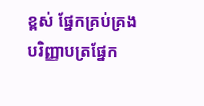ខ្ពស់ ផ្នែកគ្រប់គ្រង បរិញ្ញាបត្រផ្នែក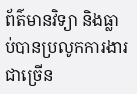ព័ត៌មានវិទ្យា និងធ្លាប់បានប្រលូកការងារជាច្រើន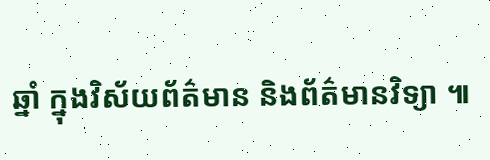ឆ្នាំ ក្នុងវិស័យព័ត៌មាន និងព័ត៌មានវិទ្យា ៕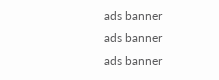ads banner
ads banner
ads banner